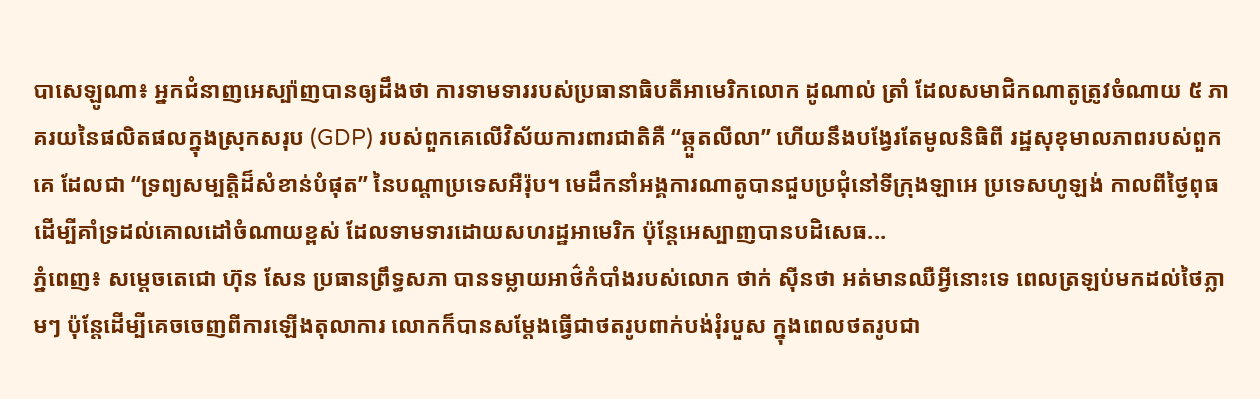បាសេឡូណា៖ អ្នកជំនាញអេស្ប៉ាញបានឲ្យដឹងថា ការទាមទាររបស់ប្រធានាធិបតីអាមេរិកលោក ដូណាល់ ត្រាំ ដែលសមាជិកណាតូត្រូវចំណាយ ៥ ភាគរយនៃផលិតផលក្នុងស្រុកសរុប (GDP) របស់ពួកគេលើវិស័យការពារជាតិគឺ “ឆ្កួតលីលា” ហើយនឹងបង្វែរតែមូលនិធិពី រដ្ឋសុខុមាលភាពរបស់ពួកគេ ដែលជា “ទ្រព្យសម្បត្តិដ៏សំខាន់បំផុត” នៃបណ្តាប្រទេសអឺរ៉ុប។ មេដឹកនាំអង្គការណាតូបានជួបប្រជុំនៅទីក្រុងឡាអេ ប្រទេសហូឡង់ កាលពីថ្ងៃពុធ ដើម្បីគាំទ្រដល់គោលដៅចំណាយខ្ពស់ ដែលទាមទារដោយសហរដ្ឋអាមេរិក ប៉ុន្តែអេស្បាញបានបដិសេធ...
ភ្នំពេញ៖ សម្តេចតេជោ ហ៊ុន សែន ប្រធានព្រឹទ្ធសភា បានទម្លាយអាថ៌កំបាំងរបស់លោក ថាក់ ស៊ីនថា អត់មានឈឺអ្វីនោះទេ ពេលត្រឡប់មកដល់ថៃភ្លាមៗ ប៉ុន្តែដើម្បីគេចចេញពីការឡើងតុលាការ លោកក៏បានសម្តែងធ្វើជាថតរូបពាក់បង់រុំរបួស ក្នុងពេលថតរូបជា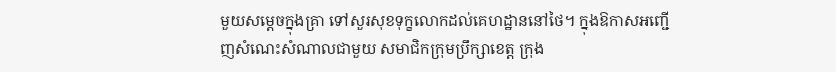មួយសម្តេចក្នុងគ្រា ទៅសួរសុខទុក្ខលោកដល់គេហដ្ឋាននៅថៃ។ ក្នុងឱកាសអញ្ជើញសំណេះសំណាលជាមួយ សមាជិកក្រុមប្រឹក្សាខេត្ត ក្រុង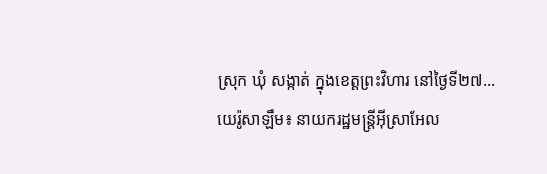ស្រុក ឃុំ សង្កាត់ ក្នុងខេត្តព្រះវិហារ នៅថ្ងៃទី២៧...
យេរ៉ូសាឡឹម៖ នាយករដ្ឋមន្ត្រីអ៊ីស្រាអែល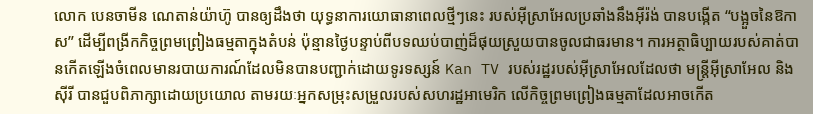លោក បេនចាមីន ណេតាន់យ៉ាហ៊ូ បានឲ្យដឹងថា យុទ្ធនាការយោធានាពេលថ្មីៗនេះ របស់អ៊ីស្រាអែលប្រឆាំងនឹងអ៊ីរ៉ង់ បានបង្កើត “បង្អួចនៃឱកាស” ដើម្បីពង្រីកកិច្ចព្រមព្រៀងធម្មតាក្នុងតំបន់ ប៉ុន្មានថ្ងៃបន្ទាប់ពីបទឈប់បាញ់ដ៏ផុយស្រួយបានចូលជាធរមាន។ ការអត្ថាធិប្បាយរបស់គាត់បានកើតឡើងចំពេលមានរបាយការណ៍ដែលមិនបានបញ្ជាក់ដោយទូរទស្សន៍ Kan TV របស់រដ្ឋរបស់អ៊ីស្រាអែលដែលថា មន្ត្រីអ៊ីស្រាអែល និងស៊ីរី បានជួបពិភាក្សាដោយប្រយោល តាមរយៈអ្នកសម្រុះសម្រួលរបស់សហរដ្ឋអាមេរិក លើកិច្ចព្រមព្រៀងធម្មតាដែលអាចកើត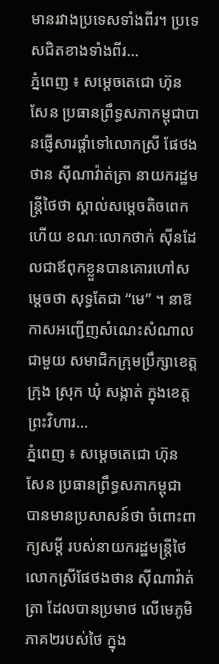មានរវាងប្រទេសទាំងពីរ។ ប្រទេសជិតខាងទាំងពីរ...
ភ្នំពេញ ៖ សម្តេចតេជោ ហ៊ុន សែន ប្រធានព្រឹទ្ធសភាកម្ពុជាបានផ្ញើសារផ្តាំទៅលោកស្រី ផែថងថាន ស៊ីណាវ៉ាត់ត្រា នាយករដ្ឋមន្រ្តីថៃថា ស្គាល់សម្តេចតិចពេកហើយ ខណៈលោកថាក់ ស៊ីនដែលជាឪពុកខ្លួនបានគោរហៅសម្តេចថា សុទ្ធតែជា “មេ” ។ នាឱកាសអញ្ជើញសំណេះសំណាលជាមួយ សមាជិកក្រុមប្រឹក្សាខេត្ត ក្រុង ស្រុក ឃុំ សង្កាត់ ក្នុងខេត្តព្រះវិហារ...
ភ្នំពេញ ៖ សម្ដេចតេជោ ហ៊ុន សែន ប្រធានព្រឹទ្ធសភាកម្ពុជា បានមានប្រសាសន៍ថា ចំពោះពាក្យសម្ដី របស់នាយករដ្ឋមន្ត្រីថៃ លោកស្រីផែថងថាន ស៊ីណាវ៉ាត់ត្រា ដែលបានប្រមាថ លើមេភូមិភាគ២របស់ថៃ ក្នុង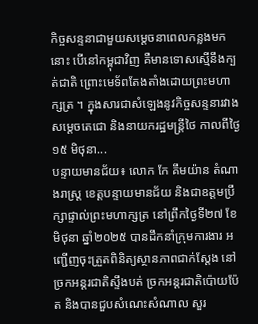កិច្ចសន្ទនាជាមួយសម្តេចនាពេលកន្លងមកនោះ បើនៅកម្ពុជាវិញ គឺមានទោសស្មើនឹងក្បត់ជាតិ ព្រោះមេទ័ពតែងតាំងដោយព្រះមហាក្សត្រ ។ ក្នុងសារជាសំឡេងនូវកិច្ចសន្ទនារវាងសម្តេចតេជោ និងនាយករដ្ឋមន្រ្តីថៃ កាលពីថ្ងៃ១៥ មិថុនា...
បន្ទាយមានជ័យ៖ លោក កែ គឹមយ៉ាន តំណាងរាស្ត្រ ខេត្តបន្ទាយមានជ័យ និងជាឧត្តមប្រឹក្សាផ្ទាល់ព្រះមហាក្សត្រ នៅព្រឹកថ្ងៃទី២៧ ខែមិថុនា ឆ្នាំ២០២៥ បានដឹកនាំក្រុមការងារ អញ្ជើញចុះត្រួតពិនិត្យស្ថានភាពជាក់ស្តែង នៅច្រកអន្តរជាតិស្ទឹងបត់ ច្រកអន្តរជាតិប៉ោយប៉ែត និងបានជួបសំណេះសំណាល សួរ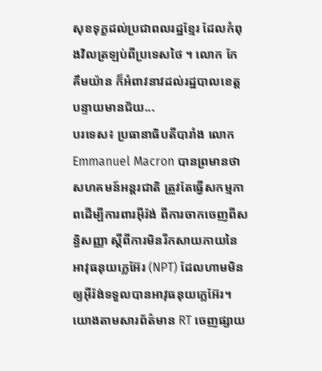សុខទុក្ខដល់ប្រជាពលរដ្ឋខ្មែរ ដែលកំពុងវិលត្រឡប់ពីប្រទេសថៃ ។ លោក កែ គឹមយ៉ាន ក៏អំពាវនាវដល់រដ្ឋបាលខេត្តបន្ទាយមានជ័យ...
បរទេស៖ ប្រធានាធិបតីបារាំង លោក Emmanuel Macron បានព្រមានថា សហគមន៍អន្តរជាតិ ត្រូវតែធ្វើសកម្មភាពដើម្បីការពារអ៊ីរ៉ង់ ពីការចាកចេញពីសន្ធិសញ្ញា ស្តីពីការមិនរីកសាយភាយនៃអាវុធនុយក្លេអ៊ែរ (NPT) ដែលហាមមិនឲ្យអ៊ីរ៉ង់ទទួលបានអាវុធនុយក្លេអ៊ែរ។ យោងតាមសារព័ត៌មាន RT ចេញផ្សាយ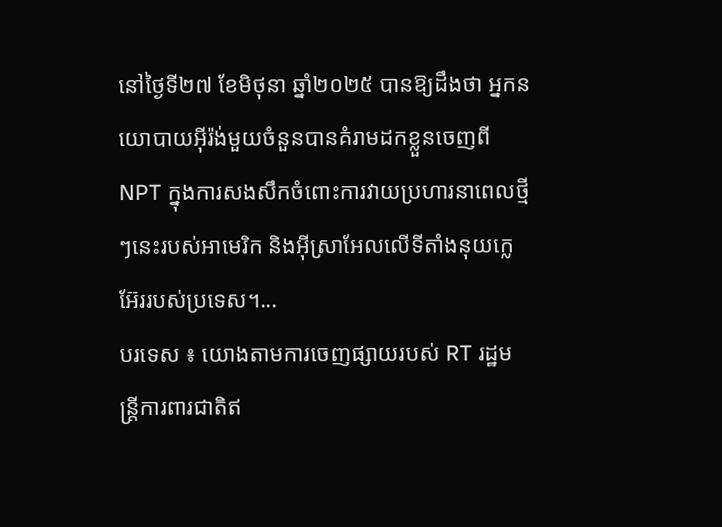នៅថ្ងៃទី២៧ ខែមិថុនា ឆ្នាំ២០២៥ បានឱ្យដឹងថា អ្នកនយោបាយអ៊ីរ៉ង់មួយចំនួនបានគំរាមដកខ្លួនចេញពី NPT ក្នុងការសងសឹកចំពោះការវាយប្រហារនាពេលថ្មីៗនេះរបស់អាមេរិក និងអ៊ីស្រាអែលលើទីតាំងនុយក្លេអ៊ែររបស់ប្រទេស។...
បរទេស ៖ យោងតាមការចេញផ្សាយរបស់ RT រដ្ឋមន្ត្រីការពារជាតិឥ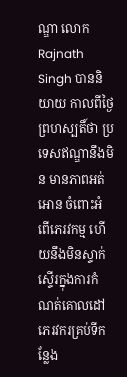ណ្ឌា លោក Rajnath Singh បាននិយាយ កាលពីថ្ងៃព្រហស្បតិ៍ថា ប្រទេសឥណ្ឌានឹងមិន មានភាពអត់អោន ចំពោះអំពើភេរវកម្ម ហើយនឹងមិនស្ទាក់ស្ទើរក្នុងការកំណត់គោលដៅ ភេរវករគ្រប់ទីកន្លែង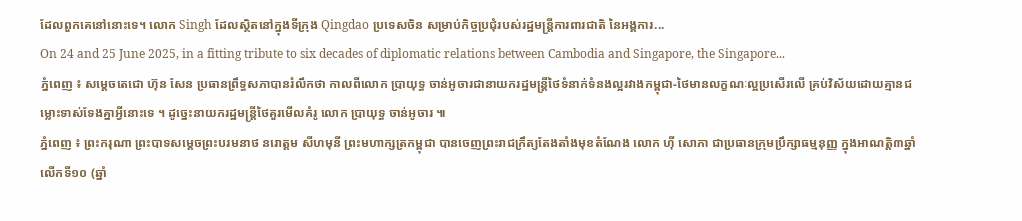ដែលពួកគេនៅនោះទេ។ លោក Singh ដែលស្ថិតនៅក្នុងទីក្រុង Qingdao ប្រទេសចិន សម្រាប់កិច្ចប្រជុំរបស់រដ្ឋមន្ត្រីការពារជាតិ នៃអង្គការ...
On 24 and 25 June 2025, in a fitting tribute to six decades of diplomatic relations between Cambodia and Singapore, the Singapore...
ភ្នំពេញ ៖ សម្តេចតេជោ ហ៊ុន សែន ប្រធានព្រឹទ្ធសភាបានរំលឹកថា កាលពីលោក ប្រាយុទ្ធ ចាន់អូចារជានាយករដ្ឋមន្រ្តីថៃទំនាក់ទំនងល្អរវាងកម្ពុជា-ថៃមានលក្ខណៈល្អប្រសើរលើ គ្រប់វិស័យដោយគ្មានជម្លោះទាស់ទែងគ្នាអ្វីនោះទេ ។ ដូច្នេះនាយករដ្ឋមន្រ្តីថៃគួរមើលគំរូ លោក ប្រាយុទ្ធ ចាន់អូចារ ៕
ភ្នំពេញ ៖ ព្រះករុណា ព្រះបាទសម្តេចព្រះបរមនាថ នរោត្តម សីហមុនី ព្រះមហាក្សត្រកម្ពុជា បានចេញព្រះរាជក្រឹត្យតែងតាំងមុខតំណែង លោក ហ៊ី សោភា ជាប្រធានក្រុមប្រឹក្សាធម្មនុញ្ញ ក្នុងអាណត្តិ៣ឆ្នាំ លើកទី១០ (ឆ្នាំ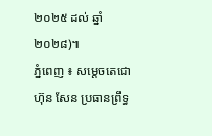២០២៥ ដល់ ឆ្នាំ២០២៨)៕
ភ្នំពេញ ៖ សម្តេចតេជោ ហ៊ុន សែន ប្រធានព្រឹទ្ធ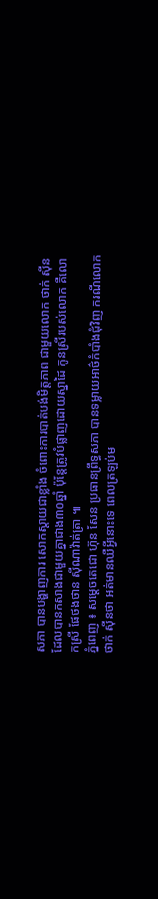សភា បានបង្ហាញការ សោកស្តាយជាខ្លាំង ចំពោះការបាត់បង់មិត្តភាព ជាមួយលោក ថាក់ ស៊ីនដែលបានកសាងជាមួយគ្នាជាង៣០ឆ្នាំ ប៉ុន្តែត្រូវបំផ្លាញដោយស្នាដៃ កូនស្រីរបស់លោក គឺលោកស្រី ផែថងថាន ស៊ីណាវ៉ាត់ត្រា ៕
ភ្នំពេញ ៖ សម្តេចតេជោ ហ៊ុន សែន ប្រធានព្រឹទ្ធសភា បានទម្លាយអាថ៌កំបាំងជុំវិញ ករណីលោក ថាក់ ស៊ីនថា អត់មានឈឺអ្វីនោះទេ ពេលត្រឡប់ម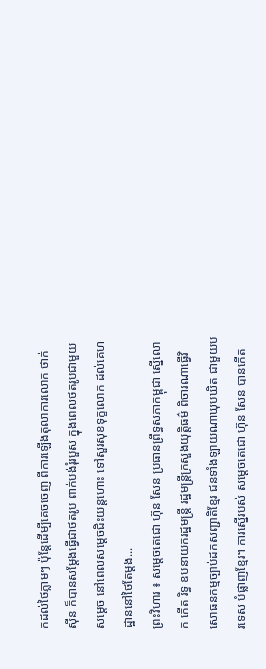កដល់ថៃភ្លាមៗ ប៉ុន្តែដើម្បីគេចចេញ ពីការឡើងតុលាការលោក ថាក់ ស៊ីន ក៏បានសម្តែងធ្វើជាថតរូប ពាក់បង់រុំរបួស ក្នុងពេលថតរូបជាមួយសម្តេច នៅពេលសម្តេចជិះយន្តហោះ ទៅសួរសុខទុក្ខលោក ដល់គេហដ្ឋាននៅថៃតែម្តង...
ព្រះវិហារ ៖ សម្តេចតេជោ ហ៊ុន សែន ប្រធានព្រឹទ្ធសភាកម្ពុជា ស្នើលោក កើត រិទ្ធ ឧបនាយករដ្ឋមន្ដ្រី រដ្ឋមន្ត្រីក្រសួងយុត្តិធម៌ ពិចារណាធ្វើវិសោធនកម្មច្បាប់ដកសញ្ជាតិខ្មែរ ជនទាំងឡាយណាឃុបឃិត ជាមួយបរទេស បំផ្លាញខ្មែរ។ ការស្នើរបស់ សម្ដេចតេជោ ហ៊ុន សែន បានកើត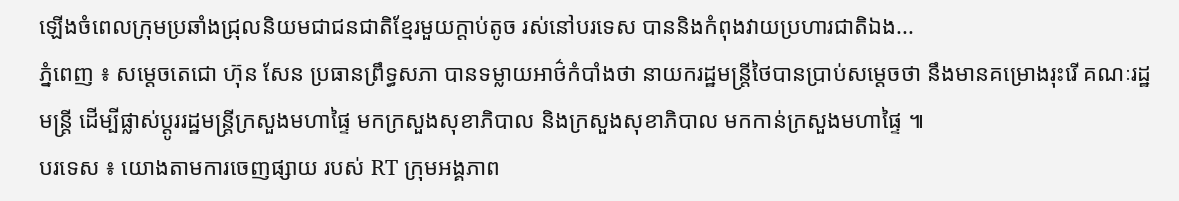ឡើងចំពេលក្រុមប្រឆាំងជ្រុលនិយមជាជនជាតិខ្មែរមួយក្តាប់តូច រស់នៅបរទេស បាននិងកំពុងវាយប្រហារជាតិឯង...
ភ្នំពេញ ៖ សម្តេចតេជោ ហ៊ុន សែន ប្រធានព្រឹទ្ធសភា បានទម្លាយអាថ៌កំបាំងថា នាយករដ្ឋមន្រ្តីថៃបានប្រាប់សម្តេចថា នឹងមានគម្រោងរុះរើ គណៈរដ្ឋមន្រ្តី ដើម្បីផ្លាស់ប្តូររដ្ឋមន្រ្តីក្រសួងមហាផ្ទៃ មកក្រសួងសុខាភិបាល និងក្រសួងសុខាភិបាល មកកាន់ក្រសួងមហាផ្ទៃ ៕
បរទេស ៖ យោងតាមការចេញផ្សាយ របស់ RT ក្រុមអង្គភាព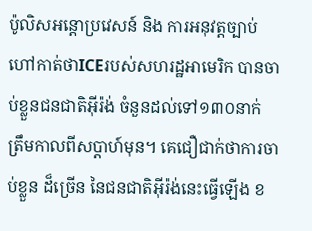ប៉ូលិសអន្តោប្រវេសន៍ និង ការអនុវត្តច្បាប់ ហៅកាត់ថាICEរបស់សហរដ្ឋអាមេរិក បានចាប់ខ្លួនជនជាតិអ៊ីរ៉ង់ ចំនួនដល់ទៅ១៣០នាក់ ត្រឹមកាលពីសប្តាហ៍មុន។ គេជឿជាក់ថាការចាប់ខ្លួន ដ៏ច្រើន នៃជនជាតិអ៊ីរ៉ង់នេះធ្វើឡើង ខ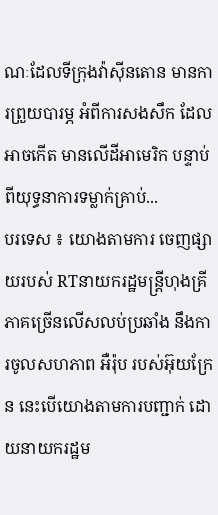ណៈដែលទីក្រុងវ៉ាស៊ីនតោន មានការព្រួយបារម្ភ អំពីការសងសឹក ដែលអាចកើត មានលើដីអាមេរិក បន្ទាប់ពីយុទ្ធនាការទម្លាក់គ្រាប់...
បរទេស ៖ យោងតាមការ ចេញផ្សាយរបស់ RTនាយករដ្ឋមន្ត្រីហុងគ្រី ភាគច្រើនលើសលប់ប្រឆាំង នឹងការចូលសហភាព អឺរ៉ុប របស់អ៊ុយក្រែន នេះបើយោងតាមការបញ្ជាក់ ដោយនាយករដ្ឋម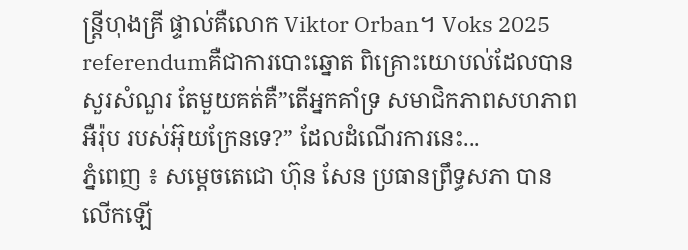ន្ត្រីហុងគ្រី ផ្ទាល់គឺលោក Viktor Orban។ Voks 2025 referendumគឺជាការបោះឆ្នោត ពិគ្រោះយោបល់ដែលបានសួរសំណួរ តែមួយគត់គឺ”តើអ្នកគាំទ្រ សមាជិកភាពសហភាពអឺរ៉ុប របស់អ៊ុយក្រែនទេ?” ដែលដំណើរការនេះ...
ភ្នំពេញ ៖ សម្តេចតេជោ ហ៊ុន សែន ប្រធានព្រឹទ្ធសភា បានលើកឡើ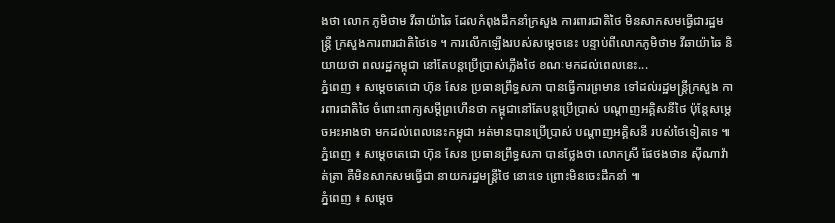ងថា លោក ភូមិថាម វីឆាយ៉ាឆៃ ដែលកំពុងដឹកនាំក្រសួង ការពារជាតិថៃ មិនសាកសមធ្វើជារដ្ឋមន្រ្តី ក្រសួងការពារជាតិថៃទេ ។ ការលើកឡើងរបស់សម្តេចនេះ បន្ទាប់ពីលោកភូមិថាម វីឆាយ៉ាឆៃ និយាយថា ពលរដ្ឋកម្ពុជា នៅតែបន្តប្រើប្រាស់ភ្លើងថៃ ខណៈមកដល់ពេលនេះ...
ភ្នំពេញ ៖ សម្ដេចតេជោ ហ៊ុន សែន ប្រធានព្រឹទ្ធសភា បានធ្វើការព្រមាន ទៅដល់រដ្ឋមន្រ្តីក្រសួង ការពារជាតិថៃ ចំពោះពាក្យសម្តីព្រហើនថា កម្ពុជានៅតែបន្តប្រើប្រាស់ បណ្តាញអគ្គិសនីថៃ ប៉ុន្តែសម្តេចអះអាងថា មកដល់ពេលនេះកម្ពុជា អត់មានបានប្រើប្រាស់ បណ្តាញអគ្គិសនី របស់ថៃទៀតទេ ៕
ភ្នំពេញ ៖ សម្ដេចតេជោ ហ៊ុន សែន ប្រធានព្រឹទ្ធសភា បានថ្លែងថា លោកស្រី ផែថងថាន ស៊ីណាវ៉ាត់ត្រា គឺមិនសាកសមធ្វើជា នាយករដ្ឋមន្រ្តីថៃ នោះទេ ព្រោះមិនចេះដឹកនាំ ៕
ភ្នំពេញ ៖ សម្ដេច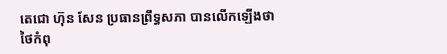តេជោ ហ៊ុន សែន ប្រធានព្រឹទ្ធសភា បានលើកឡើងថា ថៃកំពុ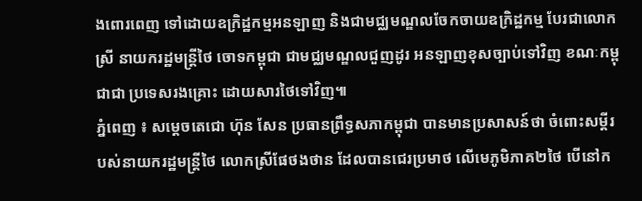ងពោរពេញ ទៅដោយឧក្រិដ្ឋកម្មអនឡាញ និងជាមជ្ឈមណ្ឌលចែកចាយឧក្រិដ្ឋកម្ម បែរជាលោកស្រី នាយករដ្ឋមន្រ្ដីថៃ ចោទកម្ពុជា ជាមជ្ឈមណ្ឌលជួញដូរ អនឡាញខុសច្បាប់ទៅវិញ ខណៈកម្ពុជាជា ប្រទេសរងគ្រោះ ដោយសារថៃទៅវិញ៕
ភ្នំពេញ ៖ សម្ដេចតេជោ ហ៊ុន សែន ប្រធានព្រឹទ្ធសភាកម្ពុជា បានមានប្រសាសន៍ថា ចំពោះសម្ដីរបស់នាយករដ្ឋមន្ត្រីថៃ លោកស្រីផែថងថាន ដែលបានជេរប្រមាថ លើមេភូមិភាគ២ថៃ បើនៅក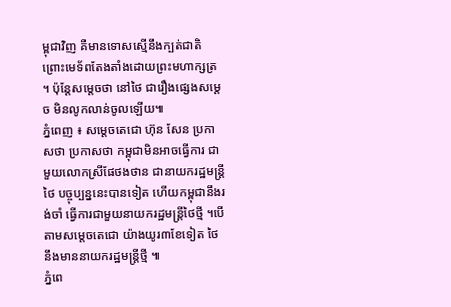ម្ពុជាវិញ គឺមានទោសស្មើនឹងក្បត់ជាតិ ព្រោះមេទ័ពតែងតាំងដោយព្រះមហាក្សត្រ ។ ប៉ុន្តែសម្តេចថា នៅថៃ ជារឿងផ្សេងសម្ដេច មិនលូកលាន់ចូលឡើយ៕
ភ្នំពេញ ៖ សម្ដេចតេជោ ហ៊ុន សែន ប្រកាសថា ប្រកាសថា កម្ពុជាមិនអាចធ្វើការ ជាមួយលោកស្រីផែថងថាន ជានាយករដ្ឋមន្រ្ដីថៃ បច្ចុប្បន្ននេះបានទៀត ហើយកម្ពុជានឹងរង់ចាំ ធ្វើការជាមួយនាយករដ្ឋមន្រ្ដីថៃថ្មី ។បើតាមសម្តេចតេជោ យ៉ាងយូរ៣ខែទៀត ថៃនឹងមាននាយករដ្ឋមន្រ្តីថ្មី ៕
ភ្នំពេ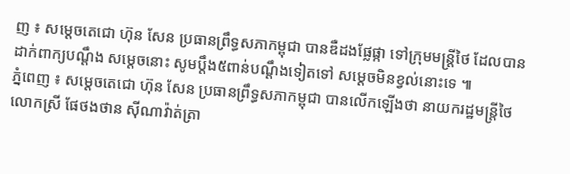ញ ៖ សម្តេចតេជោ ហ៊ុន សែន ប្រធានព្រឹទ្ធសភាកម្ពុជា បានឌឺដងផ្លែផ្កា ទៅក្រុមមន្រ្តីថៃ ដែលបានដាក់ពាក្យបណ្តឹង សម្តេចនោះ សូមប្តឹង៥ពាន់បណ្តឹងទៀតទៅ សម្តេចមិនខ្វល់នោះទេ ៕
ភ្នំពេញ ៖ សម្តេចតេជោ ហ៊ុន សែន ប្រធានព្រឹទ្ធសភាកម្ពុជា បានលើកឡើងថា នាយករដ្ឋមន្រ្តីថៃ លោកស្រី ផែថងថាន ស៊ីណាវ៉ាត់ត្រា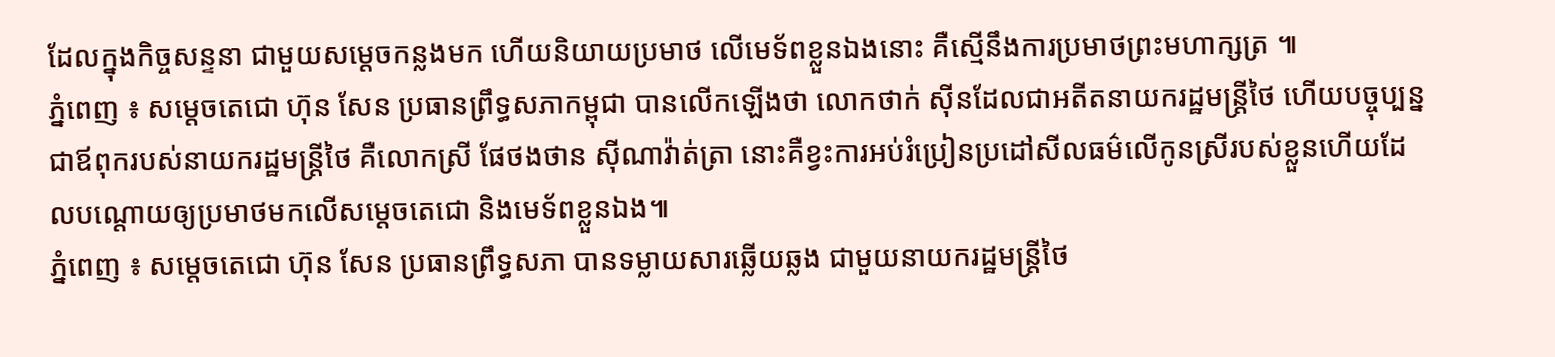ដែលក្នុងកិច្ចសន្ទនា ជាមួយសម្តេចកន្លងមក ហើយនិយាយប្រមាថ លើមេទ័ពខ្លួនឯងនោះ គឺស្មើនឹងការប្រមាថព្រះមហាក្សត្រ ៕
ភ្នំពេញ ៖ សម្តេចតេជោ ហ៊ុន សែន ប្រធានព្រឹទ្ធសភាកម្ពុជា បានលើកឡើងថា លោកថាក់ ស៊ីនដែលជាអតីតនាយករដ្ឋមន្រ្តីថៃ ហើយបច្ចុប្បន្នជាឪពុករបស់នាយករដ្ឋមន្រ្តីថៃ គឺលោកស្រី ផែថងថាន ស៊ីណាវ៉ាត់ត្រា នោះគឺខ្វះការអប់រំប្រៀនប្រដៅសីលធម៌លើកូនស្រីរបស់ខ្លួនហើយដែលបណ្តោយឲ្យប្រមាថមកលើសម្តេចតេជោ និងមេទ័ពខ្លួនឯង៕
ភ្នំពេញ ៖ សម្តេចតេជោ ហ៊ុន សែន ប្រធានព្រឹទ្ធសភា បានទម្លាយសារឆ្លើយឆ្លង ជាមួយនាយករដ្ឋមន្រ្តីថៃ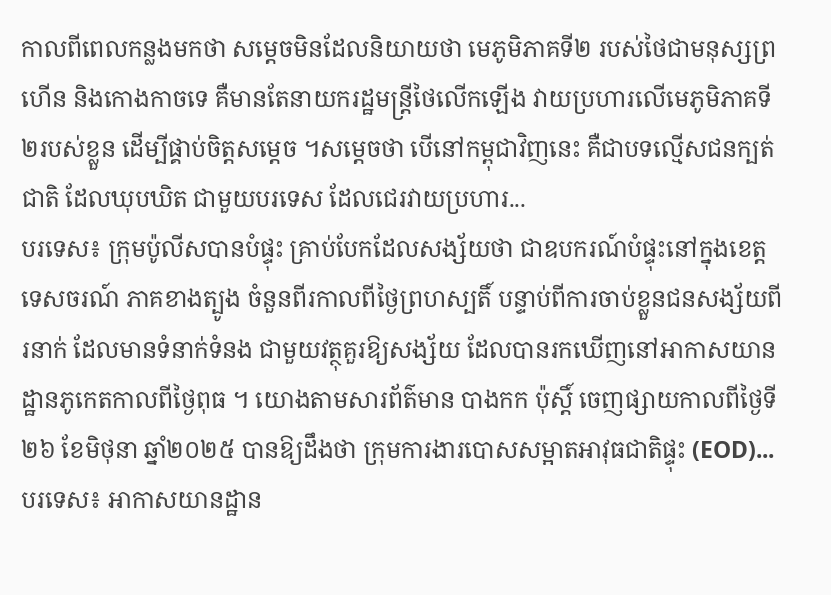កាលពីពេលកន្លងមកថា សម្តេចមិនដែលនិយាយថា មេភូមិភាគទី២ របស់ថៃជាមនុស្សព្រហើន និងកោងកាចទេ គឺមានតែនាយករដ្ឋមន្រ្តីថៃលើកឡើង វាយប្រហារលើមេភូមិភាគទី២របស់ខ្លួន ដើម្បីផ្គាប់ចិត្តសម្តេច ។សម្តេចថា បើនៅកម្ពុជាវិញនេះ គឺជាបទល្មើសជនក្បត់ជាតិ ដែលឃុបឃិត ជាមួយបរទេស ដែលជេរវាយប្រហារ...
បរទេស៖ ក្រុមប៉ូលីសបានបំផ្ទុះ គ្រាប់បែកដែលសង្ស័យថា ជាឧបករណ៍បំផ្ទុះនៅក្នុងខេត្ត ទេសចរណ៍ ភាគខាងត្បូង ចំនួនពីរកាលពីថ្ងៃព្រហស្បតិ៍ បន្ទាប់ពីការចាប់ខ្លួនជនសង្ស័យពីរនាក់ ដែលមានទំនាក់ទំនង ជាមួយវត្ថុគួរឱ្យសង្ស័យ ដែលបានរកឃើញនៅអាកាសយាន ដ្ឋានភូកេតកាលពីថ្ងៃពុធ ។ យោងតាមសារព័ត៌មាន បាងកក ប៉ុស្តិ៍ ចេញផ្សាយកាលពីថ្ងៃទី២៦ ខែមិថុនា ឆ្នាំ២០២៥ បានឱ្យដឹងថា ក្រុមការងារបោសសម្អាតអាវុធជាតិផ្ទុះ (EOD)...
បរទេស៖ អាកាសយានដ្ឋាន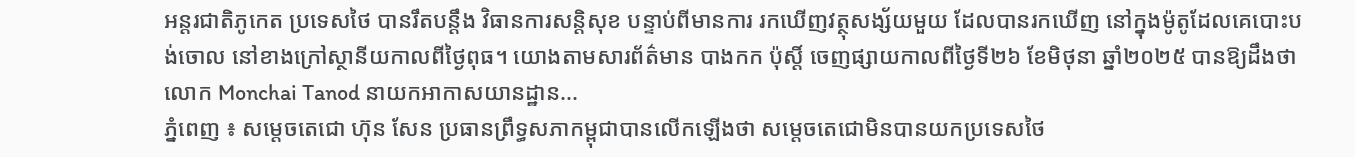អន្តរជាតិភូកេត ប្រទេសថៃ បានរឹតបន្តឹង វិធានការសន្តិសុខ បន្ទាប់ពីមានការ រកឃើញវត្ថុសង្ស័យមួយ ដែលបានរកឃើញ នៅក្នុងម៉ូតូដែលគេបោះបង់ចោល នៅខាងក្រៅស្ថានីយកាលពីថ្ងៃពុធ។ យោងតាមសារព័ត៌មាន បាងកក ប៉ុស្តិ៍ ចេញផ្សាយកាលពីថ្ងៃទី២៦ ខែមិថុនា ឆ្នាំ២០២៥ បានឱ្យដឹងថា លោក Monchai Tanod នាយកអាកាសយានដ្ឋាន...
ភ្នំពេញ ៖ សម្តេចតេជោ ហ៊ុន សែន ប្រធានព្រឹទ្ធសភាកម្ពុជាបានលើកឡើងថា សម្តេចតេជោមិនបានយកប្រទេសថៃ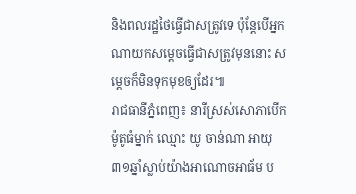និងពលរដ្ឋថៃធ្វើជាសត្រូវទេ ប៉ុន្តែបើអ្នកណាយកសម្តេចធ្វើជាសត្រូវមុននោះ សម្តេចក៏មិនទុកមុខឲ្យដែរ៕
រាជធានីភ្នំពេញ៖ នារីស្រស់សោភាបើកម៉ូតូធំម្នាក់ ឈ្មោះ យូ ចាន់ណា អាយុ៣១ឆ្នាំស្លាប់យ៉ាងអាណោចអាធ័ម ប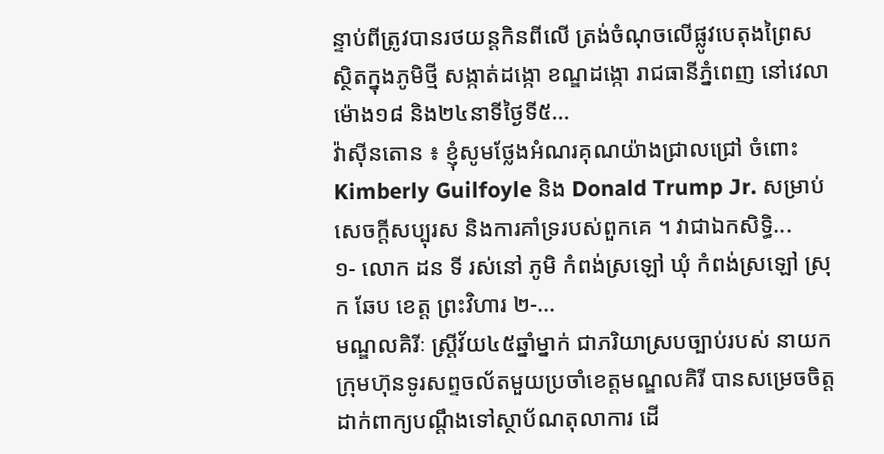ន្ទាប់ពីត្រូវបានរថយន្តកិនពីលើ ត្រង់ចំណុចលើផ្លូវបេតុងព្រៃស ស្ថិតក្នុងភូមិថ្មី សង្កាត់ដង្កោ ខណ្ឌដង្កោ រាជធានីភ្នំពេញ នៅវេលាម៉ោង១៨ និង២៤នាទីថ្ងៃទី៥...
វ៉ាស៊ីនតោន ៖ ខ្ញុំសូមថ្លែងអំណរគុណយ៉ាងជ្រាលជ្រៅ ចំពោះ Kimberly Guilfoyle និង Donald Trump Jr. សម្រាប់សេចក្តីសប្បុរស និងការគាំទ្ររបស់ពួកគេ ។ វាជាឯកសិទ្ធិ...
១- លោក ដន ទី រស់នៅ ភូមិ កំពង់ស្រឡៅ ឃុំ កំពង់ស្រឡៅ ស្រុក ឆែប ខេត្ត ព្រះវិហារ ២-...
មណ្ឌលគិរីៈ ស្ត្រីវ័យ៤៥ឆ្នាំម្នាក់ ជាភរិយាស្របច្បាប់របស់ នាយកក្រុមហ៊ុនទូរសព្ទចល័តមួយប្រចាំខេត្តមណ្ឌលគិរី បានសម្រេចចិត្តដាក់ពាក្យបណ្តឹងទៅស្ថាប័ណតុលាការ ដើ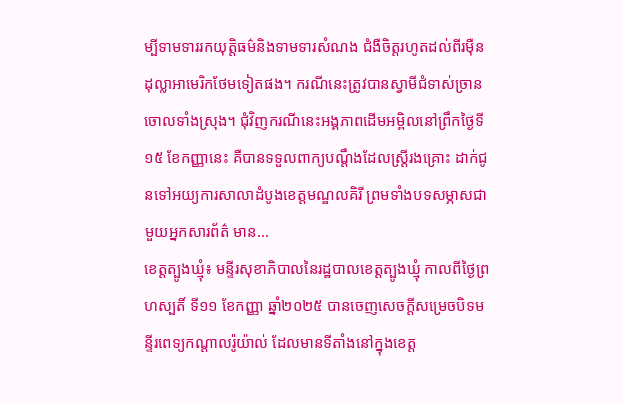ម្បីទាមទាររកយុត្តិធម៌និងទាមទារសំណង ជំងឺចិត្តរហូតដល់ពីរម៉ឺនដុល្លាអាមេរិកថែមទៀតផង។ ករណីនេះត្រូវបានស្វាមីជំទាស់ច្រានចោលទាំងស្រុង។ ជុំវិញករណីនេះអង្គភាពដើមអម្ពិលនៅព្រឹកថ្ងៃទី១៥ ខែកញ្ញានេះ គឺបានទទួលពាក្យបណ្តឹងដែលស្ត្រីរងគ្រោះ ដាក់ជូនទៅអយ្យការសាលាដំបូងខេត្តមណ្ឌលគិរី ព្រមទាំងបទសម្ភាសជាមួយអ្នកសារព័ត៌ មាន...
ខេត្តត្បូងឃ្មុំ៖ មន្ទីរសុខាភិបាលនៃរដ្ឋបាលខេត្តត្បូងឃ្មុំ កាលពីថ្ងៃព្រហស្បតិ៍ ទី១១ ខែកញ្ញា ឆ្នាំ២០២៥ បានចេញសេចក្តីសម្រេចបិទមន្ទីរពេទ្យកណ្ដាលរ៉ូយ៉ាល់ ដែលមានទីតាំងនៅក្នុងខេត្ត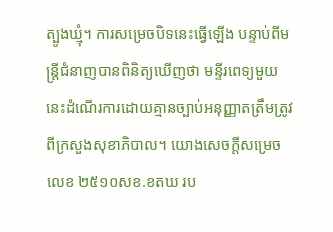ត្បូងឃ្មុំ។ ការសម្រេចបិទនេះធ្វើឡើង បន្ទាប់ពីមន្ត្រីជំនាញបានពិនិត្យឃើញថា មន្ទីរពេទ្យមួយនេះដំណើរការដោយគ្មានច្បាប់អនុញ្ញាតត្រឹមត្រូវពីក្រសួងសុខាភិបាល។ យោងសេចក្តីសម្រេចលេខ ២៥១០សខ.ខតឃ រប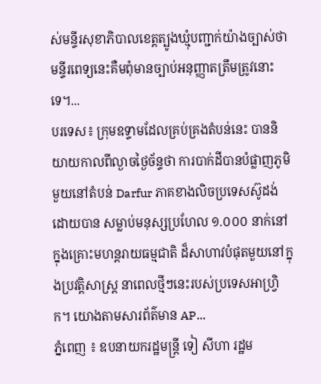ស់មន្ទីរសុខាភិបាលខេត្តត្បូងឃ្មុំបញ្ជាក់យ៉ាងច្បាស់ថាមន្ទីរពេទ្យនេះគឺមពុំមានច្បាប់អនុញ្ញាតត្រឹមត្រូវនោះទេ។...
បរទេស៖ ក្រុមឧទ្ទាមដែលគ្រប់គ្រងតំបន់នេះ បាននិយាយកាលពីល្ងាចថ្ងៃច័ន្ទថា ការបាក់ដីបានបំផ្លាញភូមិមួយនៅតំបន់ Darfur ភាគខាងលិចប្រទេសស៊ូដង់ ដោយបាន សម្លាប់មនុស្សប្រហែល ១.០០០ នាក់នៅក្នុងគ្រោះមហន្តរាយធម្មជាតិ ដ៏សាហាវបំផុតមួយនៅក្នុងប្រវត្តិសាស្ត្រ នាពេលថ្មីៗនេះរបស់ប្រទេសអាហ្វ្រិក។ យោងតាមសារព័ត៌មាន AP...
ភ្នំពេញ ៖ ឧបនាយករដ្ឋមន្រ្តី ទៀ សីហា រដ្ឋម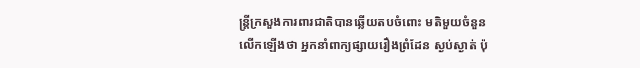ន្រ្តីក្រសួងការពារជាតិបានឆ្លើយតបចំពោះ មតិមួយចំនួនលើកឡើងថា អ្នកនាំពាក្យផ្សាយរឿងព្រំដែន ស្ងប់ស្ងាត់ ប៉ុ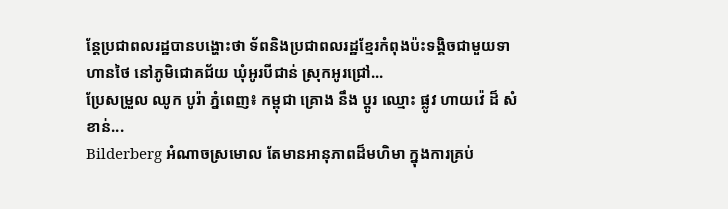ន្តែប្រជាពលរដ្ឋបានបង្ហោះថា ទ័ពនិងប្រជាពលរដ្ឋខ្មែរកំពុងប៉ះទង្គិចជាមួយទាហានថៃ នៅភូមិជោគជ័យ ឃុំអូរបីជាន់ ស្រុកអូរជ្រៅ...
ប្រែសម្រួល ឈូក បូរ៉ា ភ្នំពេញ៖ កម្ពុជា គ្រោង នឹង ប្តូរ ឈ្មោះ ផ្លូវ ហាយវ៉េ ដ៏ សំខាន់...
Bilderberg អំណាចស្រមោល តែមានអានុភាពដ៏មហិមា ក្នុងការគ្រប់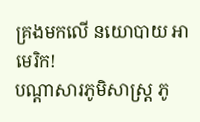គ្រងមកលើ នយោបាយ អាមេរិក!
បណ្ដាសារភូមិសាស្រ្ត ភូ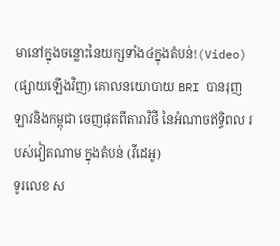មានៅក្នុងចន្លោះនៃយក្សទាំង៤ក្នុងតំបន់!(Video)
(ផ្សាយឡើងវិញ) គោលនយោបាយ BRI បានរុញ ឡាវនិងកម្ពុជា ចេញផុតពីតារាវិថី នៃអំណាចឥទ្ធិពល របស់វៀតណាម ក្នុងតំបន់ (វីដេអូ)
ទូរលេខ ស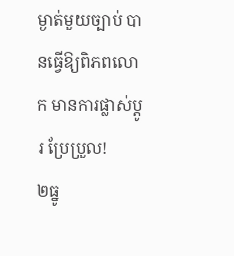ម្ងាត់មួយច្បាប់ បានធ្វើឱ្យពិភពលោក មានការផ្លាស់ប្ដូរ ប្រែប្រួល!
២ធ្នូ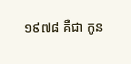១៩៧៨ គឺជា កូន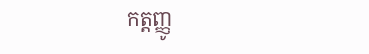កត្តញ្ញូ